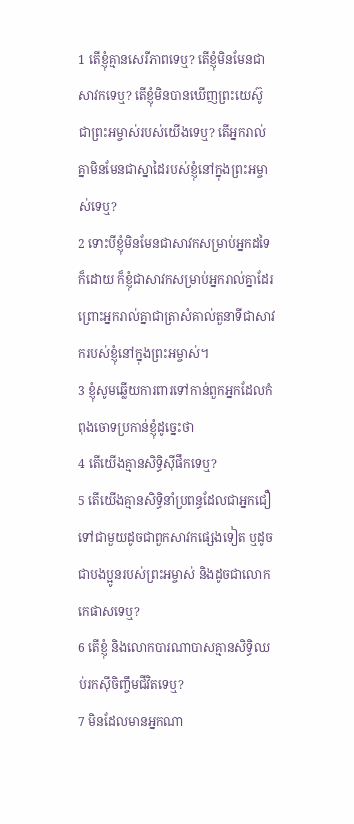1 តើខ្ញុំគ្មានសេរីភាពទេឬ? តើខ្ញុំមិនមែនជាសាវកទេឬ? តើខ្ញុំមិនបានឃើញព្រះយេស៊ូជាព្រះអម្ចាស់របស់យើងទេឬ? តើអ្នករាល់គ្នាមិនមែនជាស្នាដៃរបស់ខ្ញុំនៅក្នុងព្រះអម្ចាស់ទេឬ?
2 ទោះបីខ្ញុំមិនមែនជាសាវកសម្រាប់អ្នកដទៃក៏ដោយ ក៏ខ្ញុំជាសាវកសម្រាប់អ្នករាល់គ្នាដែរ ព្រោះអ្នករាល់គ្នាជាត្រាសំគាល់តួនាទីជាសាវករបស់ខ្ញុំនៅក្នុងព្រះអម្ចាស់។
3 ខ្ញុំសូមឆ្លើយការពារទៅកាន់ពួកអ្នកដែលកំពុងចោទប្រកាន់ខ្ញុំដូច្នេះថា
4 តើយើងគ្មានសិទ្ធិស៊ីផឹកទេឬ?
5 តើយើងគ្មានសិទ្ធិនាំប្រពន្ធដែលជាអ្នកជឿទៅជាមួយដូចជាពួកសាវកផ្សេងទៀត ឬដូចជាបងប្អូនរបស់ព្រះអម្ចាស់ និងដូចជាលោកកេផាសទេឬ?
6 តើខ្ញុំ និងលោកបារណាបាសគ្មានសិទ្ធិឈប់រកស៊ីចិញ្ចឹមជីវិតទេឬ?
7 មិនដែលមានអ្នកណា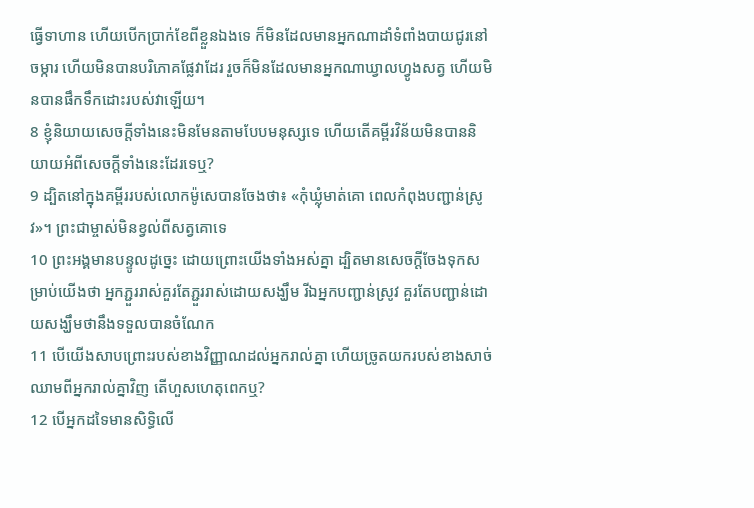ធ្វើទាហាន ហើយបើកប្រាក់ខែពីខ្លួនឯងទេ ក៏មិនដែលមានអ្នកណាដាំទំពាំងបាយជូរនៅចម្ការ ហើយមិនបានបរិភោគផ្លែវាដែរ រួចក៏មិនដែលមានអ្នកណាឃ្វាលហ្វូងសត្វ ហើយមិនបានផឹកទឹកដោះរបស់វាឡើយ។
8 ខ្ញុំនិយាយសេចក្ដីទាំងនេះមិនមែនតាមបែបមនុស្សទេ ហើយតើគម្ពីរវិន័យមិនបាននិយាយអំពីសេចក្ដីទាំងនេះដែរទេឬ?
9 ដ្បិតនៅក្នុងគម្ពីររបស់លោកម៉ូសេបានចែងថា៖ «កុំឃ្លុំមាត់គោ ពេលកំពុងបញ្ជាន់ស្រូវ»។ ព្រះជាម្ចាស់មិនខ្វល់ពីសត្វគោទេ
10 ព្រះអង្គមានបន្ទូលដូច្នេះ ដោយព្រោះយើងទាំងអស់គ្នា ដ្បិតមានសេចក្ដីចែងទុកសម្រាប់យើងថា អ្នកភ្ជួររាស់គួរតែភ្ជួររាស់ដោយសង្ឃឹម រីឯអ្នកបញ្ជាន់ស្រូវ គួរតែបញ្ជាន់ដោយសង្ឃឹមថានឹងទទួលបានចំណែក
11 បើយើងសាបព្រោះរបស់ខាងវិញ្ញាណដល់អ្នករាល់គ្នា ហើយច្រូតយករបស់ខាងសាច់ឈាមពីអ្នករាល់គ្នាវិញ តើហួសហេតុពេកឬ?
12 បើអ្នកដទៃមានសិទ្ធិលើ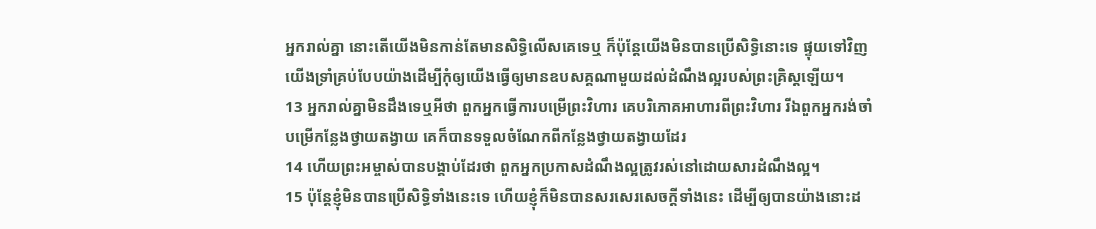អ្នករាល់គ្នា នោះតើយើងមិនកាន់តែមានសិទ្ធិលើសគេទេឬ ក៏ប៉ុន្ដែយើងមិនបានប្រើសិទ្ធិនោះទេ ផ្ទុយទៅវិញ យើងទ្រាំគ្រប់បែបយ៉ាងដើម្បីកុំឲ្យយើងធ្វើឲ្យមានឧបសគ្គណាមួយដល់ដំណឹងល្អរបស់ព្រះគ្រិស្ដឡើយ។
13 អ្នករាល់គ្នាមិនដឹងទេឬអីថា ពួកអ្នកធ្វើការបម្រើព្រះវិហារ គេបរិភោគអាហារពីព្រះវិហារ រីឯពួកអ្នករង់ចាំបម្រើកន្លែងថ្វាយតង្វាយ គេក៏បានទទួលចំណែកពីកន្លែងថ្វាយតង្វាយដែរ
14 ហើយព្រះអម្ចាស់បានបង្គាប់ដែរថា ពួកអ្នកប្រកាសដំណឹងល្អត្រូវរស់នៅដោយសារដំណឹងល្អ។
15 ប៉ុន្ដែខ្ញុំមិនបានប្រើសិទ្ធិទាំងនេះទេ ហើយខ្ញុំក៏មិនបានសរសេរសេចក្ដីទាំងនេះ ដើម្បីឲ្យបានយ៉ាងនោះដ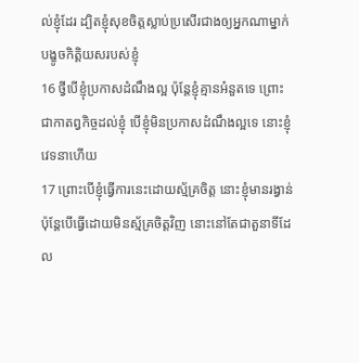ល់ខ្ញុំដែរ ដ្បិតខ្ញុំសុខចិត្ដស្លាប់ប្រសើរជាងឲ្យអ្នកណាម្នាក់បង្ខូចកិត្ដិយសរបស់ខ្ញុំ
16 ថ្វីបើខ្ញុំប្រកាសដំណឹងល្អ ប៉ុន្ដែខ្ញុំគ្មានអំនួតទេ ព្រោះជាកាតព្វកិច្ចដល់ខ្ញុំ បើខ្ញុំមិនប្រកាសដំណឹងល្អទេ នោះខ្ញុំវេទនាហើយ
17 ព្រោះបើខ្ញុំធ្វើការនេះដោយស្ម័គ្រចិត្ត នោះខ្ញុំមានរង្វាន់ ប៉ុន្ដែបើធ្វើដោយមិនស្ម័គ្រចិត្តវិញ នោះនៅតែជាតួនាទីដែល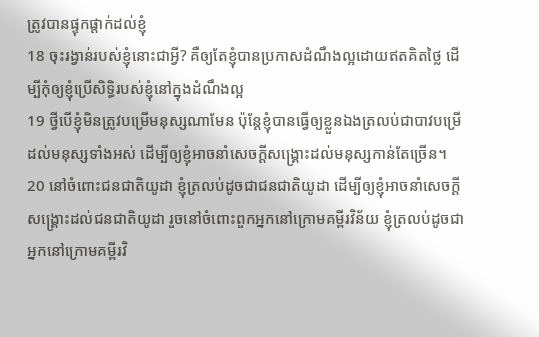ត្រូវបានផ្ទុកផ្ដាក់ដល់ខ្ញុំ
18 ចុះរង្វាន់របស់ខ្ញុំនោះជាអ្វី? គឺឲ្យតែខ្ញុំបានប្រកាសដំណឹងល្អដោយឥតគិតថ្លៃ ដើម្បីកុំឲ្យខ្ញុំប្រើសិទ្ធិរបស់ខ្ញុំនៅក្នុងដំណឹងល្អ
19 ថ្វីបើខ្ញុំមិនត្រូវបម្រើមនុស្សណាមែន ប៉ុន្ដែខ្ញុំបានធ្វើឲ្យខ្លួនឯងត្រលប់ជាបាវបម្រើដល់មនុស្សទាំងអស់ ដើម្បីឲ្យខ្ញុំអាចនាំសេចក្ដីសង្គ្រោះដល់មនុស្សកាន់តែច្រើន។
20 នៅចំពោះជនជាតិយូដា ខ្ញុំត្រលប់ដូចជាជនជាតិយូដា ដើម្បីឲ្យខ្ញុំអាចនាំសេចក្ដីសង្គ្រោះដល់ជនជាតិយូដា រួចនៅចំពោះពួកអ្នកនៅក្រោមគម្ពីរវិន័យ ខ្ញុំត្រលប់ដូចជាអ្នកនៅក្រោមគម្ពីរវិ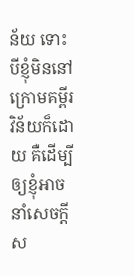ន័យ ទោះបីខ្ញុំមិននៅក្រោមគម្ពីរវិន័យក៏ដោយ គឺដើម្បីឲ្យខ្ញុំអាចនាំសេចក្ដីស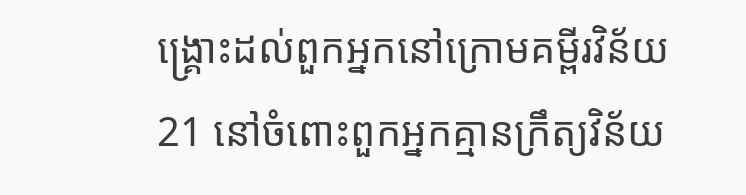ង្គ្រោះដល់ពួកអ្នកនៅក្រោមគម្ពីរវិន័យ
21 នៅចំពោះពួកអ្នកគ្មានក្រឹត្យវិន័យ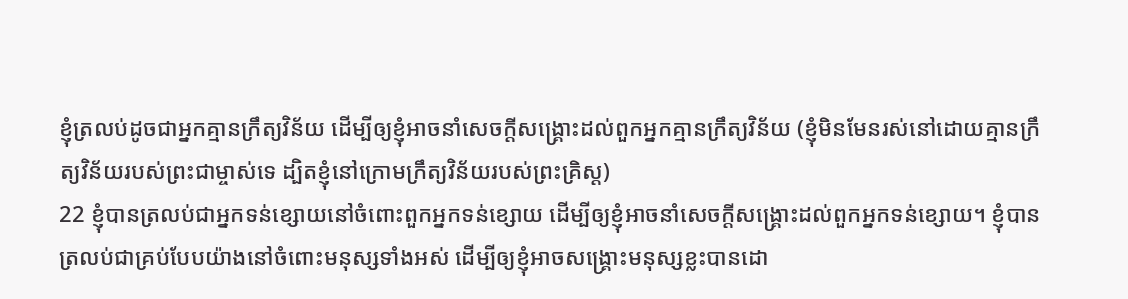ខ្ញុំត្រលប់ដូចជាអ្នកគ្មានក្រឹត្យវិន័យ ដើម្បីឲ្យខ្ញុំអាចនាំសេចក្ដីសង្គ្រោះដល់ពួកអ្នកគ្មានក្រឹត្យវិន័យ (ខ្ញុំមិនមែនរស់នៅដោយគ្មានក្រឹត្យវិន័យរបស់ព្រះជាម្ចាស់ទេ ដ្បិតខ្ញុំនៅក្រោមក្រឹត្យវិន័យរបស់ព្រះគ្រិស្ដ)
22 ខ្ញុំបានត្រលប់ជាអ្នកទន់ខ្សោយនៅចំពោះពួកអ្នកទន់ខ្សោយ ដើម្បីឲ្យខ្ញុំអាចនាំសេចក្ដីសង្គ្រោះដល់ពួកអ្នកទន់ខ្សោយ។ ខ្ញុំបានត្រលប់ជាគ្រប់បែបយ៉ាងនៅចំពោះមនុស្សទាំងអស់ ដើម្បីឲ្យខ្ញុំអាចសង្គ្រោះមនុស្សខ្លះបានដោ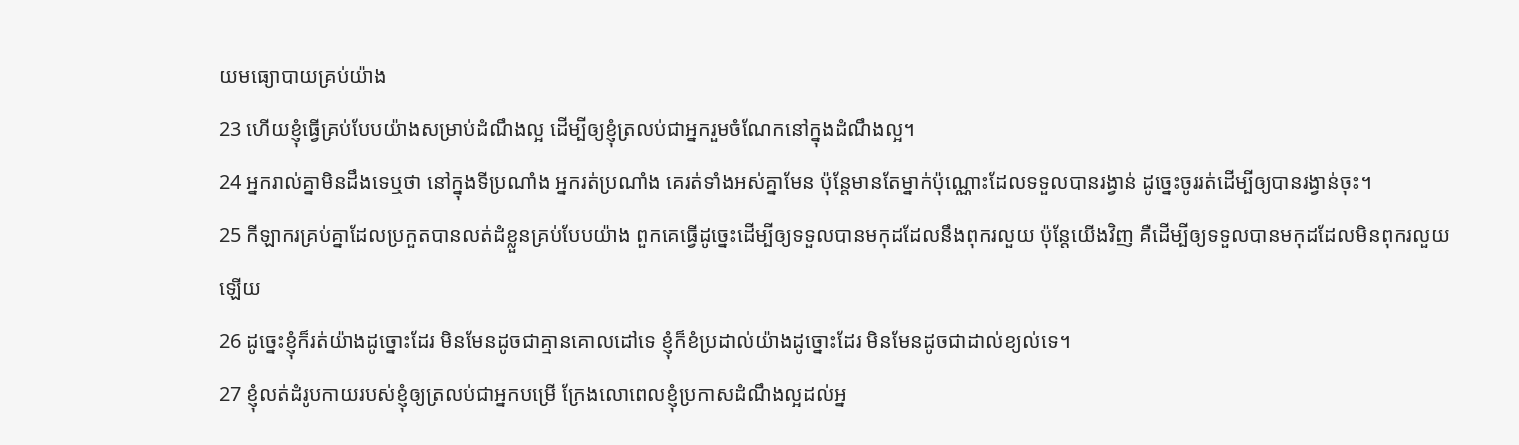យមធ្យោបាយគ្រប់យ៉ាង
23 ហើយខ្ញុំធ្វើគ្រប់បែបយ៉ាងសម្រាប់ដំណឹងល្អ ដើម្បីឲ្យខ្ញុំត្រលប់ជាអ្នករួមចំណែកនៅក្នុងដំណឹងល្អ។
24 អ្នករាល់គ្នាមិនដឹងទេឬថា នៅក្នុងទីប្រណាំង អ្នករត់ប្រណាំង គេរត់ទាំងអស់គ្នាមែន ប៉ុន្ដែមានតែម្នាក់ប៉ុណ្ណោះដែលទទួលបានរង្វាន់ ដូច្នេះចូររត់ដើម្បីឲ្យបានរង្វាន់ចុះ។
25 កីឡាករគ្រប់គ្នាដែលប្រកួតបានលត់ដំខ្លួនគ្រប់បែបយ៉ាង ពួកគេធ្វើដូច្នេះដើម្បីឲ្យទទួលបានមកុដដែលនឹងពុករលួយ ប៉ុន្ដែយើងវិញ គឺដើម្បីឲ្យទទួលបានមកុដដែលមិនពុករលួយឡើយ
26 ដូច្នេះខ្ញុំក៏រត់យ៉ាងដូច្នោះដែរ មិនមែនដូចជាគ្មានគោលដៅទេ ខ្ញុំក៏ខំប្រដាល់យ៉ាងដូច្នោះដែរ មិនមែនដូចជាដាល់ខ្យល់ទេ។
27 ខ្ញុំលត់ដំរូបកាយរបស់ខ្ញុំឲ្យត្រលប់ជាអ្នកបម្រើ ក្រែងលោពេលខ្ញុំប្រកាសដំណឹងល្អដល់អ្ន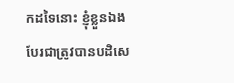កដទៃនោះ ខ្ញុំខ្លួនឯងបែរជាត្រូវបានបដិសេ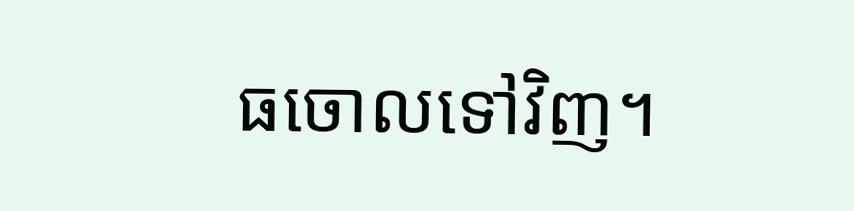ធចោលទៅវិញ។